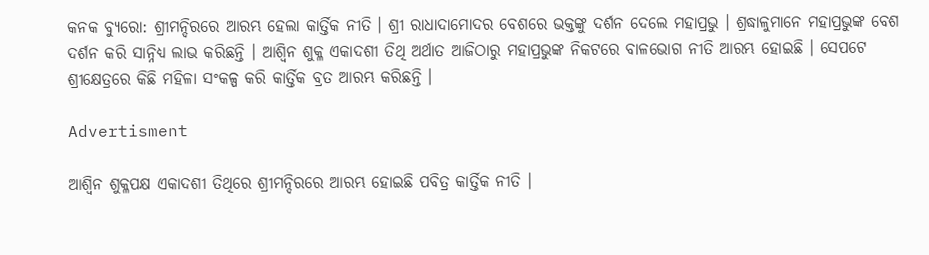କନକ ବ୍ୟୁରୋ: ଶ୍ରୀମନ୍ଦିରରେ ଆରମ୍ଭ ହେଲା କାର୍ତ୍ତିକ ନୀତି । ଶ୍ରୀ ରାଧାଦାମୋଦର ବେଶରେ ଭକ୍ତଙ୍କୁ ଦର୍ଶନ ଦେଲେ ମହାପ୍ରଭୁ । ଶ୍ରଦ୍ଧାଳୁମାନେ ମହାପ୍ରଭୁଙ୍କ ବେଶ ଦର୍ଶନ କରି ସାନ୍ନିଧ୍ୟ ଲାଭ କରିଛନ୍ତି । ଆଶ୍ୱିନ ଶୁକ୍ଳ ଏକାଦଶୀ ତିଥି ଅର୍ଥାତ ଆଜିଠାରୁ ମହାପ୍ରଭୁଙ୍କ ନିକଟରେ ବାଳଭୋଗ ନୀତି ଆରମ୍ଭ ହୋଇଛି । ସେପଟେ ଶ୍ରୀକ୍ଷେତ୍ରରେ କିଛି ମହିଳା ସଂକଳ୍ପ କରି କାର୍ତ୍ତିକ ବ୍ରତ ଆରମ୍ଭ କରିଛନ୍ତି ।

Advertisment

ଆଶ୍ୱିନ ଶୁକ୍ଳପକ୍ଷ ଏକାଦଶୀ ତିଥିରେ ଶ୍ରୀମନ୍ଦିରରେ ଆରମ୍ଭ ହୋଇଛି ପବିତ୍ର କାର୍ତ୍ତିକ ନୀତି ।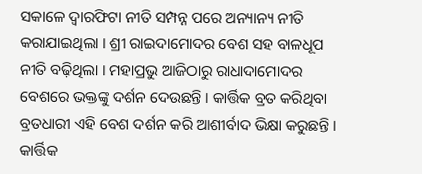ସକାଳେ ଦ୍ୱାରଫିଟା ନୀତି ସମ୍ପନ୍ନ ପରେ ଅନ୍ୟାନ୍ୟ ନୀତି କରାଯାଇଥିଲା । ଶ୍ରୀ ରାଇଦାମୋଦର ବେଶ ସହ ବାଳଧୂପ ନୀତି ବଢ଼ିଥିଲା । ମହାପ୍ରଭୁ ଆଜିଠାରୁ ରାଧାଦାମୋଦର ବେଶରେ ଭକ୍ତଙ୍କୁ ଦର୍ଶନ ଦେଉଛନ୍ତି । କାର୍ତ୍ତିକ ବ୍ରତ କରିଥିବା ବ୍ରତଧାରୀ ଏହି ବେଶ ଦର୍ଶନ କରି ଆଶୀର୍ବାଦ ଭିକ୍ଷା କରୁଛନ୍ତି । କାର୍ତ୍ତିକ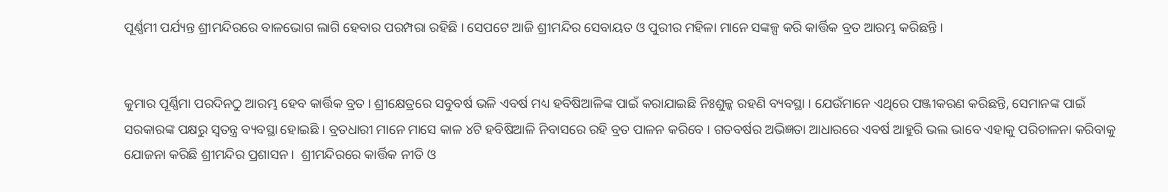ପୂର୍ଣ୍ଣମୀ ପର୍ଯ୍ୟନ୍ତ ଶ୍ରୀମନ୍ଦିରରେ ବାଳଭୋଗ ଲାଗି ହେବାର ପରମ୍ପରା ରହିଛି । ସେପଟେ ଆଜି ଶ୍ରୀମନ୍ଦିର ସେବାୟତ ଓ ପୁରୀର ମହିଳା ମାନେ ସଙ୍କଳ୍ପ କରି କାର୍ତ୍ତିକ ବ୍ରତ ଆରମ୍ଭ କରିଛନ୍ତି ।


କୁମାର ପୂର୍ଣ୍ଣିମା ପରଦିନଠୁ ଆରମ୍ଭ ହେବ କାର୍ତ୍ତିକ ବ୍ରତ । ଶ୍ରୀକ୍ଷେତ୍ରରେ ସବୁବର୍ଷ ଭଳି ଏବର୍ଷ ମଧ୍ୟ ହବିଷିଆଳିଙ୍କ ପାଇଁ କରାଯାଇଛି ନିଃଶୁଳ୍କ ରହଣି ବ୍ୟବସ୍ଥା । ଯେଉଁମାନେ ଏଥିରେ ପଞ୍ଜୀକରଣ କରିଛନ୍ତି, ସେମାନଙ୍କ ପାଇଁ ସରକାରଙ୍କ ପକ୍ଷରୁ ସ୍ବତନ୍ତ୍ର ବ୍ୟବସ୍ଥା ହୋଇଛି । ବ୍ରତଧାରୀ ମାନେ ମାସେ କାଳ ୪ଟି ହବିଷିଆଳି ନିବାସରେ ରହି ବ୍ରତ ପାଳନ କରିବେ । ଗତବର୍ଷର ଅଭିଜ୍ଞତା ଆଧାରରେ ଏବର୍ଷ ଆହୁରି ଭଲ ଭାବେ ଏହାକୁ ପରିଚାଳନା କରିବାକୁ ଯୋଜନା କରିଛି ଶ୍ରୀମନ୍ଦିର ପ୍ରଶାସନ ।  ଶ୍ରୀମନ୍ଦିରରେ କାର୍ତ୍ତିକ ନୀତି ଓ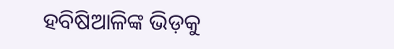ହବିଷିଆଳିଙ୍କ ଭିଡ଼କୁ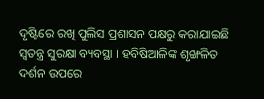ଦୃଷ୍ଟିରେ ରଖି ପୁଲିସ ପ୍ରଶାସନ ପକ୍ଷରୁ କରାଯାଇଛି ସ୍ୱତନ୍ତ୍ର ସୁରକ୍ଷା ବ୍ୟବସ୍ଥା । ହବିଷିଆଳିଙ୍କ ଶୃଙ୍ଖଳିତ ଦର୍ଶନ ଉପରେ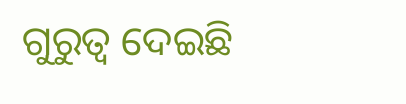ଗୁରୁତ୍ବ ଦେଇଛି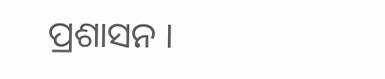ପ୍ରଶାସନ ।